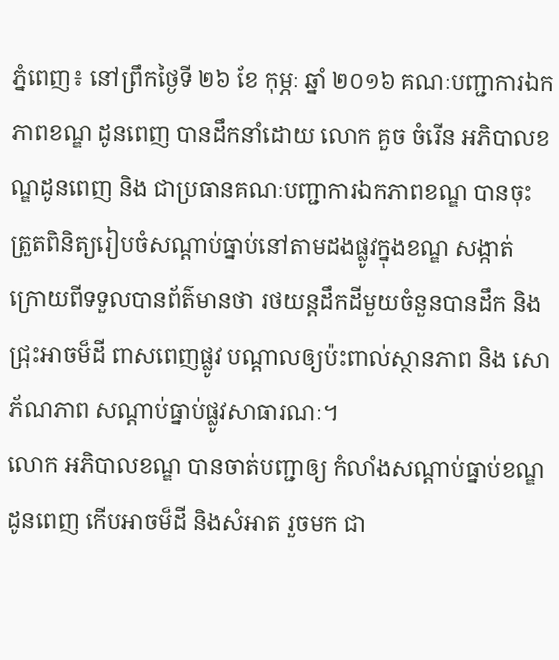ភ្នំពេញ៖ នៅព្រឹកថ្ងៃទី ២៦ ខែ កុម្ភៈ ឆ្នាំ ២០១៦ គណៈបញ្ជាការឯកភាពខណ្ឌ ដូនពេញ បានដឹកនាំដោយ លោក គួច ចំរើន អភិបាលខណ្ឌដូនពេញ និង ជាប្រធានគណៈបញ្ជាការឯកភាពខណ្ឌ បានចុះត្រួតពិនិត្យរៀបចំសណ្ដាប់ធ្នាប់នៅតាមដងផ្លូវក្នុងខណ្ឌ សង្កាត់ ក្រោយពីទទួលបានព័ត៌មានថា រថយន្តដឹកដីមួយចំនួនបានដឹក និងជ្រុះអាចម៏ដី ពាសពេញផ្លូវ បណ្ដាលឲ្យប៉ះពាល់ស្ថានភាព និង សោភ័ណភាព សណ្តាប់ធ្នាប់ផ្លូវសាធារណៈ។
លោក អភិបាលខណ្ឌ បានចាត់បញ្ជាឲ្យ កំលាំងសណ្តាប់ធ្នាប់ខណ្ឌដូនពេញ កើបអាចម៏ដី និងសំអាត រួចមក ជា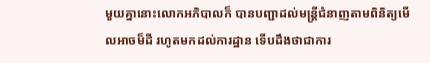មួយគ្នានោះលោកអភិបាលក៏ បានបញ្ជាដល់មន្ដ្រីជំនាញតាមពិនិត្យមើលអាចម៏ដី រហូតមកដល់ការដ្ឋាន ទើបដឹងថាជាការ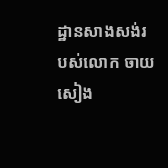ដ្ឋានសាងសង់របស់លោក ចាយ សៀង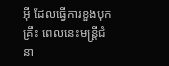អ៊ី ដែលធ្វើការខួងបុកគ្រឹះ ពេលនេះមន្ដ្រីជំនា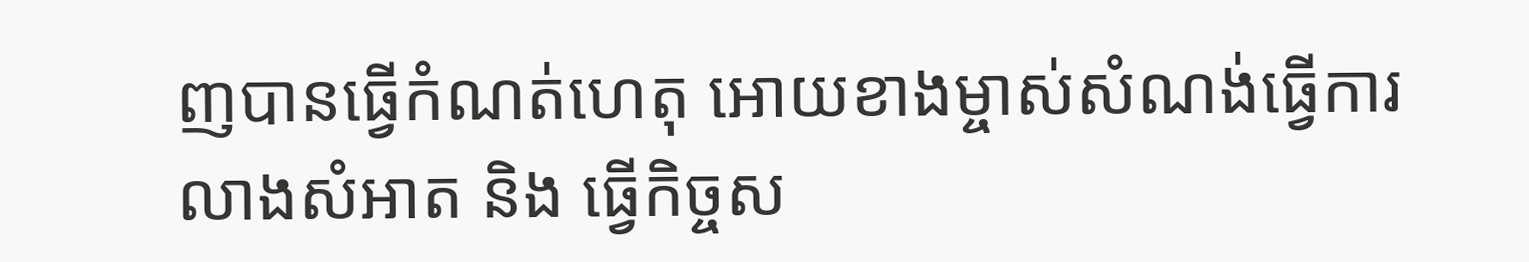ញបានធ្វើកំណត់ហេតុ អោយខាងម្ចាស់សំណង់ធ្វើការលាងសំអាត និង ធ្វើកិច្ចស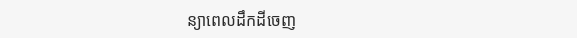ន្យាពេលដឹកដីចេញ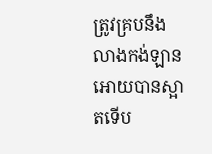ត្រូវគ្របនឹងលាងកង់ឡានអោយបានស្អាតទើប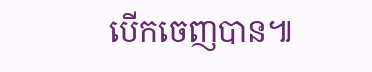បើកចេញបាន៕